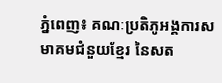ភ្នំពេញ៖ គណៈប្រតិភូអង្គការសមាគមជំនួយខ្មែរ នៃសត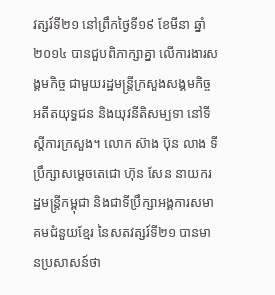វត្សរ៍ទី២១ នៅព្រឹកថ្ងៃទី១៩ ខែមីនា ឆ្នាំ២០១៤ បានជួបពិភាក្សាគ្នា លើការងារសង្គមកិច្ច ជាមួយរដ្ឋមន្ត្រីក្រសួងសង្គមកិច្ច អតីតយុទ្ធជន និងយុវនីតិសម្បទា នៅទីស្តីការក្រសួង។ លោក ស៊ាង ប៊ុន លាង ទីប្រឹក្សាសម្តេចតេជោ ហ៊ុន សែន នាយករដ្ឋមន្រ្តីកម្ពុជា និងជាទីប្រឹក្សាអង្គការសមាគមជំនួយខ្មែរ នៃសតវត្សរ៍ទី២១ បានមានប្រសាសន៍ថា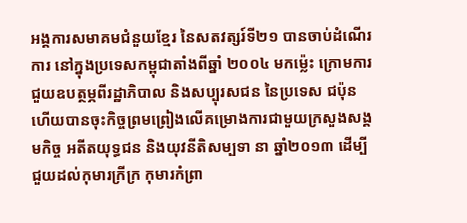អង្គការសមាគមជំនួយខ្មែរ នៃសតវត្សរ៍ទី២១ បានចាប់ដំណើរការ នៅក្នុងប្រទេសកម្ពុជាតាំងពីឆ្នាំ ២០០៤ មកម្ល៉េះ ក្រោមការជួយឧបត្ថម្ភពីរដ្ឋាភិបាល និងសប្បុរសជន នៃប្រទេស ជប៉ុន ហើយបានចុះកិច្ចព្រមព្រៀងលើគម្រោងការជាមួយក្រសួងសង្គមកិច្ច អតីតយុទ្ធជន និងយុវនីតិសម្បទា នា ឆ្នាំ២០១៣ ដើម្បីជួយដល់កុមារក្រីក្រ កុមារកំព្រា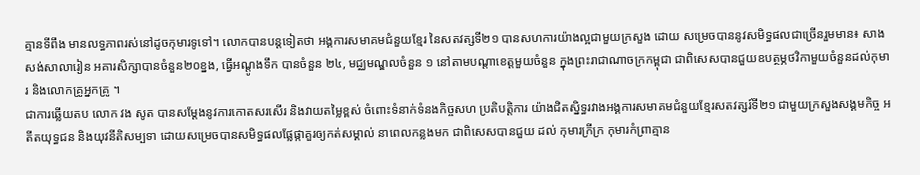គ្មានទីពឹង មានលទ្ធភាពរស់នៅដូចកុមារទូទៅ។ លោកបានបន្តទៀតថា អង្គការសមាគមជំនួយខ្មែរ នៃសតវត្សទី២១ បានសហការយ៉ាងល្អជាមួយក្រសួង ដោយ សម្រេចបាននូវសមិទ្ធផលជាច្រើនរួមមាន៖ សាងសង់សាលារៀន អគារសិក្សាបានចំនួន២០ខ្នង, ធ្វើអណ្តូងទឹក បានចំនួន ២៤, មជ្ឈមណ្ឌលចំនួន ១ នៅតាមបណ្តាខេត្តមួយចំនួន ក្នុងព្រះរាជាណាចក្រកម្ពុជា ជាពិសេសបានជួយឧបត្ថម្ភថវិកាមួយចំនួនដល់កុមារ និងលោកគ្រូអ្នកគ្រូ ។
ជាការឆ្លើយតប លោក វង សូត បានសម្តែងនូវការកោតសរសើរ និងវាយតម្លៃខ្ពស់ ចំពោះទំនាក់ទំនងកិច្ចសហ ប្រតិបត្តិការ យ៉ាងជិតស្និទ្ធរវាងអង្គការសមាគមជំនួយខ្មែរសតវត្សរ៍ទី២១ ជាមួយក្រសួងសង្គមកិច្ច អតីតយុទ្ធជន និងយុវនីតិសម្បទា ដោយសម្រេចបានសមិទ្ធផលផ្លែផ្កាគួរឲ្យកត់សម្គាល់ នាពេលកន្លងមក ជាពិសេសបានជួយ ដល់ កុមារក្រីក្រ កុមារកំព្រាគ្មាន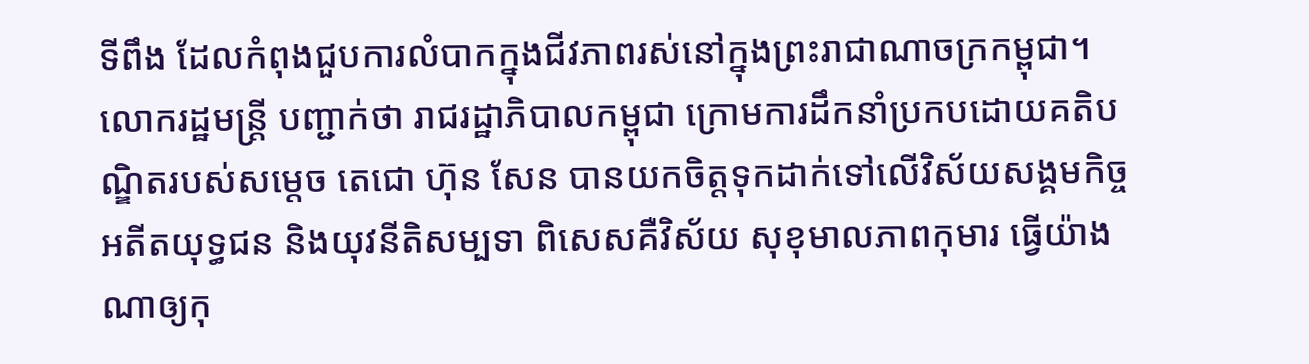ទីពឹង ដែលកំពុងជួបការលំបាកក្នុងជីវភាពរស់នៅក្នុងព្រះរាជាណាចក្រកម្ពុជា។
លោករដ្ឋមន្រ្តី បញ្ជាក់ថា រាជរដ្ឋាភិបាលកម្ពុជា ក្រោមការដឹកនាំប្រកបដោយគតិបណ្ឌិតរបស់សម្តេច តេជោ ហ៊ុន សែន បានយកចិត្តទុកដាក់ទៅលើវិស័យសង្គមកិច្ច អតីតយុទ្ធជន និងយុវនីតិសម្បទា ពិសេសគឺវិស័យ សុខុមាលភាពកុមារ ធ្វើយ៉ាងណាឲ្យកុ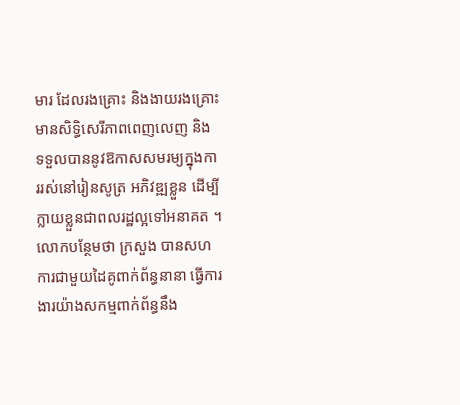មារ ដែលរងគ្រោះ និងងាយរងគ្រោះ មានសិទ្ធិសេរីភាពពេញលេញ និង ទទួលបាននូវឱកាសសមរម្យក្នុងការរស់នៅរៀនសូត្រ អភិវឌ្ឍខ្លួន ដើម្បីក្លាយខ្លួនជាពលរដ្ឋល្អទៅអនាគត ។ លោកបន្ថែមថា ក្រសួង បានសហការជាមួយដៃគូពាក់ព័ន្ធនានា ធ្វើការងារយ៉ាងសកម្មពាក់ព័ន្ធនឹង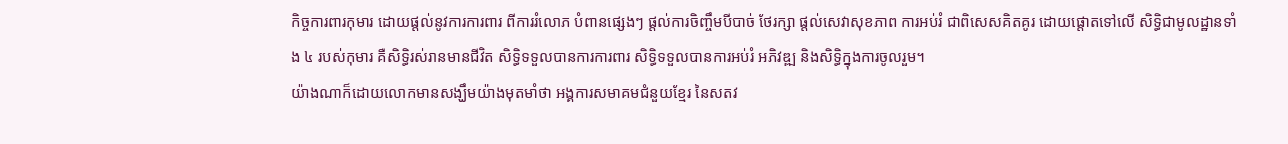កិច្ចការពារកុមារ ដោយផ្តល់នូវការការពារ ពីការរំលោភ បំពានផ្សេងៗ ផ្តល់ការចិញ្ចឹមបីបាច់ ថែរក្សា ផ្តល់សេវាសុខភាព ការអប់រំ ជាពិសេសគិតគូរ ដោយផ្តោតទៅលើ សិទ្ធិជាមូលដ្ឋានទាំង ៤ របស់កុមារ គឺសិទ្ធិរស់រានមានជីវិត សិទ្ធិទទួលបានការការពារ សិទ្ធិទទួលបានការអប់រំ អភិវឌ្ឍ និងសិទ្ធិក្នុងការចូលរួម។
យ៉ាងណាក៏ដោយលោកមានសង្ឃឹមយ៉ាងមុតមាំថា អង្គការសមាគមជំនួយខ្មែរ នៃសតវ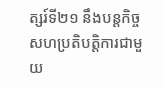ត្សរ៍ទី២១ នឹងបន្តកិច្ច សហប្រតិបត្តិការជាមួយ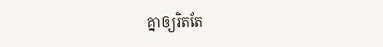គ្នាឲ្យរិតតែ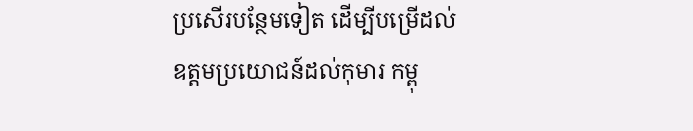ប្រសើរបន្ថែមទៀត ដើម្បីបម្រើដល់ឧត្តមប្រយោជន៍ដល់កុមារ កម្ពុ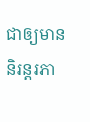ជាឲ្យមាននិរន្តរភា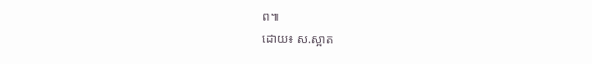ព៕
ដោយ៖ ស.ស្អាត